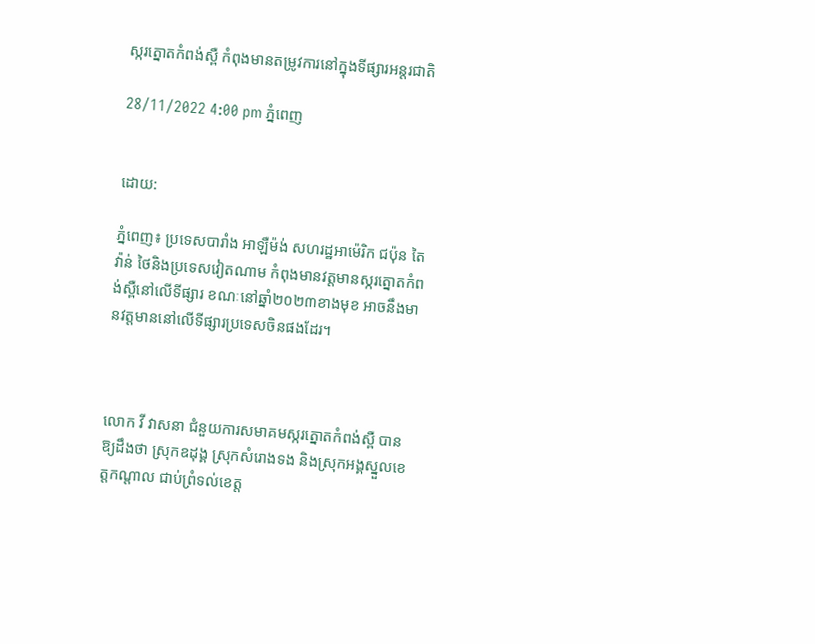ស្ករត្នោតកំពង់ស្ពឺ កំពុងមានតម្រូវការនៅក្នុងទីផ្សារអន្តរជាតិ

28/11/2022 4:00 pm ភ្នំពេញ


ដោយ:

ភ្នំពេញ៖ ប្រទេសបារាំង អាឡឺម៉ង់ សហរដ្ឋអាម៉េរិក ជប៉ុន តៃវ៉ាន់ ថៃនិងប្រទេសវៀតណាម កំពុងមានវត្ដមានស្ករត្នោតកំពង់ស្ពឺនៅលើទីផ្សារ ខណៈនៅឆ្នាំ២០២៣ខាងមុខ អាចនឹងមានវត្តមាននៅលើទីផ្សារប្រទេសចិនផងដែរ។



លោក វី វាសនា ជំនួយការសមាគមស្ករត្នោតកំពង់ស្ពឺ បានឱ្យដឹងថា ស្រុកឧដុង្គ ស្រុកសំរោងទង និងស្រុកអង្គស្នួលខេត្តកណ្ដាល ជាប់ព្រំទល់ខេត្ត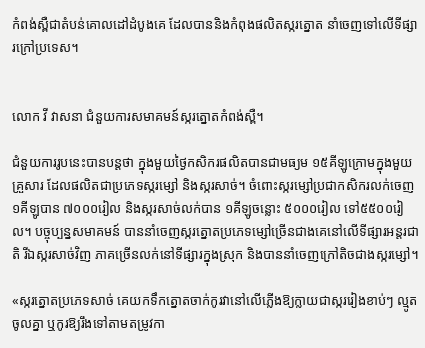កំពង់ស្ពឺជាតំបន់គោលដៅដំបូងគេ ដែលបាននិងកំពុងផលិតស្ករត្នោត នាំចេញទៅលើទីផ្សារក្រៅប្រទេស។


លោក វី វាសនា ជំនួយការសមាគមន៍ស្ករត្នោតកំពង់ស្ពឺ។

ជំនួយការរូបនេះបានបន្តថា ក្នុងមួយថ្ងៃកសិករផលិតបានជាមធ្យម ១៥គីឡូក្រោមក្នុងមួយគ្រួសារ ដែលផលិតជាប្រភេទស្ករម្សៅ និងស្ករសាច់។ ចំពោះស្ករម្សៅប្រជាកសិករលក់ចេញ ១គីឡូបាន ៧០០០រៀល និងស្ករសាច់លក់បាន ១គីឡូចន្លោះ ៥០០០រៀល ទៅ៥៥០០រៀល។ បច្ចុប្បន្នសមាគមន៍ បាននាំចេញស្ករត្នោតប្រភេទម្សៅច្រើនជាងគេនៅលើទីផ្សារអន្តរជាតិ រីឯស្ករសាច់វិញ ភាគច្រើនលក់នៅទីផ្សារក្នុងស្រុក និងបាននាំចេញក្រៅតិចជាងស្ករម្សៅ។

«ស្ករត្នោតប្រភេទសាច់ គេយកទឹកត្នោតចាក់កូរវានៅលើភ្លើងឱ្យក្លាយជាស្កររៀងខាប់ៗ ល្មូតចូលគ្នា ឬកូរឱ្យរឹងទៅតាមតម្រូវកា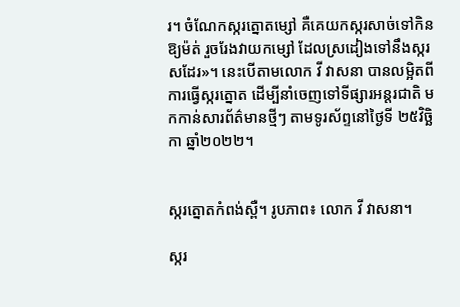រ។ ចំណែកស្ករត្នោតម្សៅ គឺគេយកស្ករសាច់ទៅកិនឱ្យម៉ត់ រួចរែងវាយកម្សៅ ដែលស្រដៀងទៅនឹងស្ករសដែរ»។ នេះបើតាមលោក វី វាសនា បានលម្អិតពីការធ្វើស្ករត្នោត ដើម្បីនាំចេញទៅទីផ្សារអន្តរជាតិ មកកាន់សារព័ត៌មានថ្មីៗ តាមទូរស័ព្ទនៅថ្ងៃទី ២៥វិច្ឆិកា ឆ្នាំ២០២២។


ស្ករត្នោតកំពង់ស្ពឺ។ រូបភាព៖ លោក វី វាសនា។

ស្ករ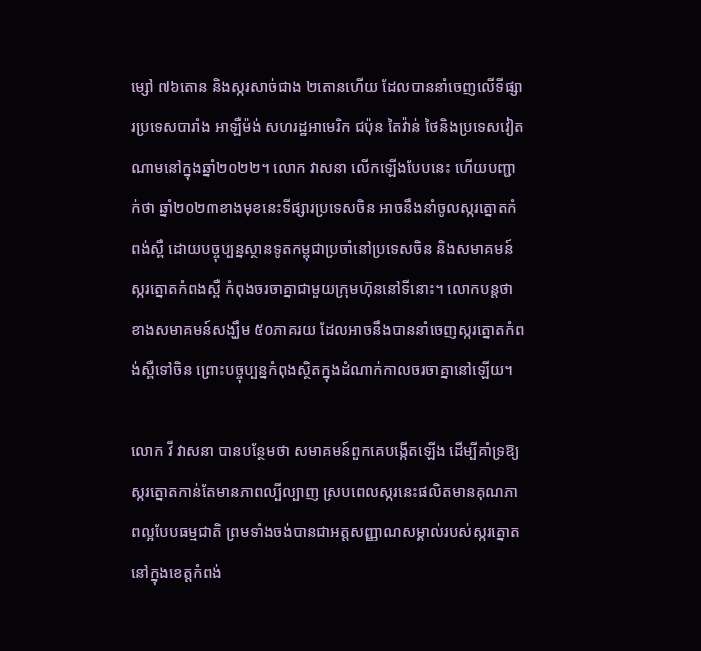ម្សៅ ៧៦តោន និងស្ករសាច់ជាង ២តោនហើយ ដែលបាននាំចេញលើទីផ្សារប្រទេសបារាំង អាឡឺម៉ង់ សហរដ្ឋអាមេរិក ជប៉ុន តៃវ៉ាន់ ថៃនិងប្រទេសវៀតណាមនៅក្នុងឆ្នាំ២០២២។ លោក វាសនា លើកឡើងបែបនេះ ហើយបញ្ជាក់ថា ឆ្នាំ២០២៣ខាងមុខនេះទីផ្សារប្រទេសចិន អាចនឹងនាំចូលស្ករត្នោតកំពង់ស្ពឺ ដោយបច្ចុប្បន្នស្ថានទូតកម្ពុជាប្រចាំនៅប្រទេសចិន និងសមាគមន៍ស្ករត្នោតកំពងស្ពឺ កំពុងចរចាគ្នាជាមួយក្រុមហ៊ុននៅទីនោះ។ លោកបន្តថា ខាងសមាគមន៍សង្ឃឹម ៥០ភាគរយ ដែលអាចនឹងបាននាំចេញស្ករត្នោតកំពង់ស្ពឺទៅចិន ព្រោះបច្ចុប្បន្នកំពុងស្ថិតក្នុងដំណាក់កាលចរចាគ្នានៅឡើយ។

លោក វី វាសនា បានបន្ថែមថា សមាគមន៍ពួកគេបង្កើតឡើង ដើម្បីគាំទ្រឱ្យស្ករត្នោតកាន់តែមានភាពល្បីល្បាញ ស្របពេលស្ករនេះផលិតមានគុណភាពល្អបែបធម្មជាតិ ព្រមទាំងចង់បានជាអត្តសញ្ញាណសម្គាល់របស់ស្ករត្នោតនៅក្នុងខេត្តកំពង់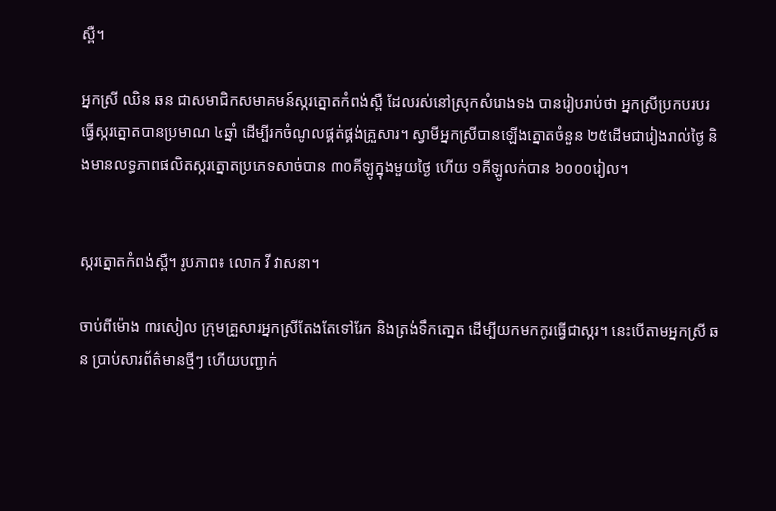ស្ពឺ។

អ្នកស្រី ឈិន ឆន ជាសមាជិកសមាគមន៍ស្ករត្នោតកំពង់ស្ពឺ ដែលរស់នៅស្រុកសំរោងទង បានរៀបរាប់ថា អ្នកស្រីប្រកបរបរធ្វើស្ករត្នោតបានប្រមាណ ៤ឆ្នាំ ដើម្បីរកចំណូលផ្គត់ផ្គង់គ្រួសារ។ ស្វាមីអ្នកស្រីបានឡើងត្នោតចំនួន ២៥ដើមជារៀងរាល់ថ្ងៃ និងមានលទ្ធភាពផលិតស្ករត្នោតប្រភេទសាច់បាន ៣០គីឡូក្នុងមួយថ្ងៃ ហើយ ១គីឡូលក់បាន ៦០០០រៀល។


ស្ករត្នោតកំពង់ស្ពឺ។ រូបភាព៖ លោក វី វាសនា។

ចាប់ពីម៉ោង ៣រសៀល ក្រុមគ្រួសារអ្នកស្រីតែងតែទៅរែក និងត្រង់ទឹកតោ្នត ដើម្បីយកមកកូរធ្វើជាស្ករ។ នេះបើតាមអ្នកស្រី ឆន ប្រាប់សារព័ត៌មានថ្មីៗ ហើយបញ្ជាក់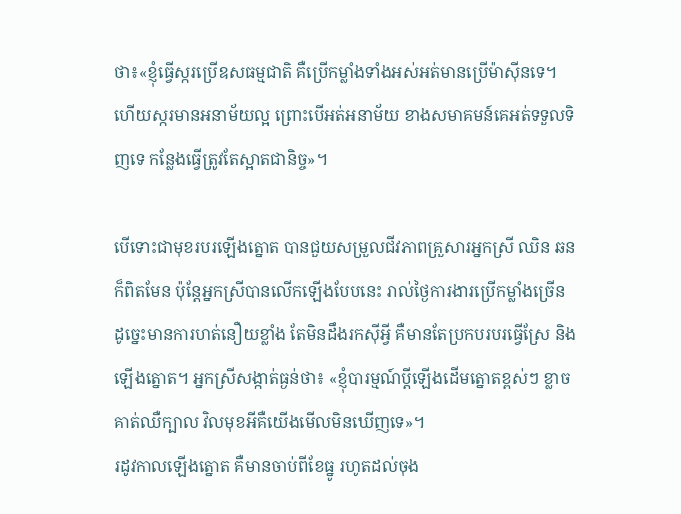ថា៖«ខ្ញុំធ្វើស្ករប្រើឧសធម្មជាតិ គឺប្រើកម្លាំងទាំងអស់អត់មានប្រើម៉ាស៊ីនទេ។ ហើយស្ករមានអនាម័យល្អ ព្រោះបើអត់អនាម័យ ខាងសមាគមន៍គេអត់ទទួលទិញទេ កន្លែងធ្វើត្រូវតែស្អាតជានិច្ច»។

បើទោះជាមុខរបរឡើងត្នោត បានជួយសម្រួលជីវភាពគ្រួសារអ្នកស្រី ឈិន ឆន ក៏ពិតមែន ប៉ុន្តែអ្នកស្រីបានលើកឡើងបែបនេះ រាល់ថ្ងៃការងារប្រើកម្លាំងច្រើន ដូច្នេះមានការហត់នឿយខ្លាំង តែមិនដឹងរកស៊ីអ្វី គឺមានតែប្រកបរបរធ្វើស្រែ និងឡើងត្នោត។ អ្នកស្រីសង្កាត់ធ្ងន់ថា៖ «ខ្ញុំបារម្មណ៍ប្ដីឡើងដើមត្នោតខ្ពស់ៗ ខ្លាចគាត់ឈឺក្បាល វិលមុខអីគឺយើងមើលមិនឃើញទេ»។
រដូវកាលឡើងត្នោត គឺមានចាប់ពីខែធ្នូ រហូតដល់ចុង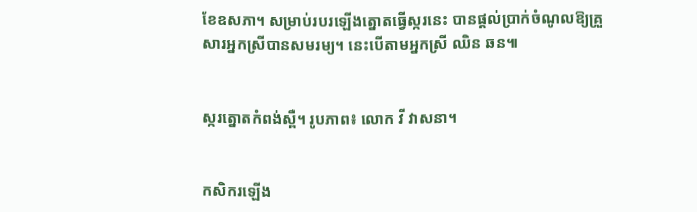ខែឧសភា។ សម្រាប់របរឡើងត្នោតធ្វើស្ករនេះ បានផ្ដល់ប្រាក់ចំណូលឱ្យគ្រួសារអ្នកស្រីបានសមរម្យ។ នេះបើតាមអ្នកស្រី ឈិន ឆន៕


ស្ករត្នោតកំពង់ស្ពឺ។ រូបភាព៖ លោក វី វាសនា។


កសិករឡើង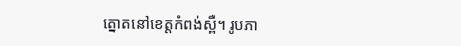ត្នោតនៅខេត្តកំពង់ស្ពឺ។ រូបភា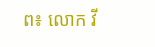ព៖ លោក វី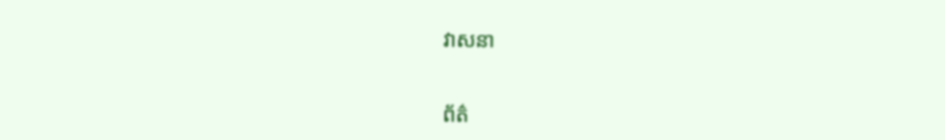វាសនា


ព័ត៌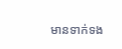មានទាក់ទង